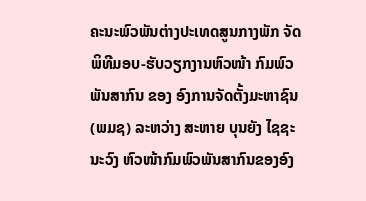ຄະນະພົວພັນຕ່າງປະເທດສູນກາງພັກ ຈັດພິທີມອບ-ຮັບວຽກງານຫົວໜ້າ ກົມພົວພັນສາກົນ ຂອງ ອົງການຈັດຕັ້ງມະຫາຊົນ (ພມຊ) ລະຫວ່າງ ສະຫາຍ ບຸນຍັງ ໄຊຊະນະວົງ ຫົວໜ້າກົມພົວພັນສາກົນຂອງອົງ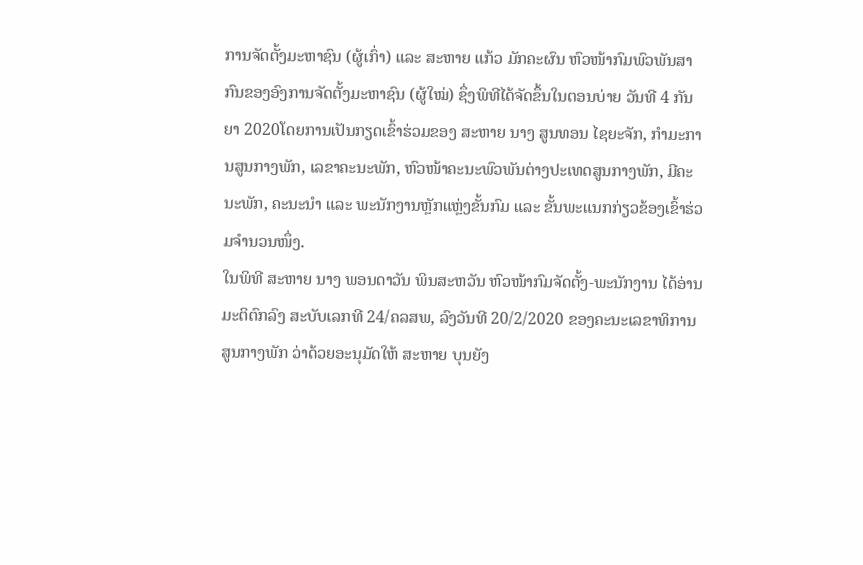ການຈັດຕັ້ງມະຫາຊົນ (ຜູ້ເກົ່າ) ແລະ ສະຫາຍ ແກ້ວ ມັກຄະຜົນ ຫົວໜ້າກົມພົວພັນສາກົນຂອງອົງການຈັດຕັ້ງມະຫາຊົນ (ຜູ້ໃໝ່) ຊຶ່ງພິທີໄດ້ຈັດຂຶ້ນໃນຕອນບ່າຍ ວັນທີ 4 ກັນຍາ 2020ໂດຍການເປັນກຽດເຂົ້າຮ່ວມຂອງ ສະຫາຍ ນາງ ສູນທອນ ໄຊຍະຈັກ, ກຳມະການສູນກາງພັກ, ເລຂາຄະນະພັກ, ຫົວໜ້າຄະນະພົວພັນຕ່າງປະເທດສູນກາງພັກ, ມີຄະນະພັກ, ຄະນະນຳ ແລະ ພະນັກງານຫຼັກແຫຼ່ງຂັ້ນກົມ ແລະ ຂັ້ນພະແນກກ່ຽວຂ້ອງເຂົ້າຮ່ວມຈຳນວນໜຶ່ງ.
ໃນພິທີ ສະຫາຍ ນາງ ພອນດາວັນ ພິນສະຫວັນ ຫົວໜ້າກົມຈັດຕັ້ງ-ພະນັກງານ ໄດ້ອ່ານມະຕິຕົກລົງ ສະບັບເລກທີ 24/ຄລສພ, ລົງວັນທີ 20/2/2020 ຂອງຄະນະເລຂາທິການສູນກາງພັກ ວ່າດ້ວຍອະນຸມັດໃຫ້ ສະຫາຍ ບຸນຍັງ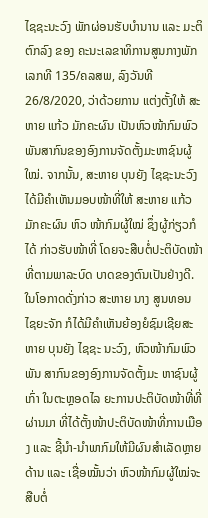ໄຊຊະນະວົງ ພັກຜ່ອນຮັບບຳນານ ແລະ ມະຕິຕົກລົງ ຂອງ ຄະນະເລຂາທິການສູນກາງພັກ ເລກທີ 135/ຄລສພ, ລົງວັນທີ 26/8/2020, ວ່າດ້ວຍການ ແຕ່ງຕັ້ງໃຫ້ ສະຫາຍ ແກ້ວ ມັກຄະຜົນ ເປັນຫົວໜ້າກົມພົວພັນສາກົນຂອງອົງການຈັດຕັ້ງມະຫາຊົນຜູ້ໃໝ່. ຈາກນັ້ນ, ສະຫາຍ ບຸນຍັງ ໄຊຊະນະວົງ ໄດ້ມີຄຳເຫັນມອບໜ້າທີ່ໃຫ້ ສະຫາຍ ແກ້ວ ມັກຄະຜົນ ຫົວ ໜ້າກົມຜູ້ໃໝ່ ຊຶ່ງຜູ້ກ່ຽວກໍໄດ້ ກ່າວຮັບໜ້າທີ່ ໂດຍຈະສືບຕໍ່ປະຕິບັດໜ້າທີ່ຕາມພາລະບົດ ບາດຂອງຕົນເປັນຢ່າງດີ.
ໃນໂອກາດດັ່ງກ່າວ ສະຫາຍ ນາງ ສູນທອນ ໄຊຍະຈັກ ກໍໄດ້ມີຄຳເຫັນຍ້ອງຍໍຊົມເຊີຍສະຫາຍ ບຸນຍັງ ໄຊຊະ ນະວົງ, ຫົວໜ້າກົມພົວພັນ ສາກົນຂອງອົງການຈັດຕັ້ງມະ ຫາຊົນຜູ້ເກົ່າ ໃນຕະຫຼອດໄລ ຍະການປະຕິບັດໜ້າທີ່ທີ່ຜ່ານມາ ທີ່ໄດ້ຕັ້ງໜ້າປະຕິບັດໜ້າທີ່ການເມືອງ ແລະ ຊີ້ນຳ-ນຳພາກົມໃຫ້ມີຜົນສຳເລັດຫຼາຍດ້ານ ແລະ ເຊື່ອໝັ້ນວ່າ ຫົວໜ້າກົມຜູ້ໃໝ່ຈະສືບຕໍ່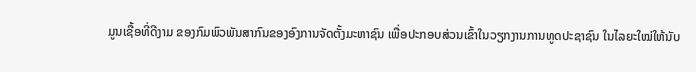ມູນເຊື້ອທີ່ດີງາມ ຂອງກົມພົວພັນສາກົນຂອງອົງການຈັດຕັ້ງມະຫາຊົນ ເພື່ອປະກອບສ່ວນເຂົ້າໃນວຽກງານການທູດປະຊາຊົນ ໃນໄລຍະໃໝ່ໃຫ້ນັບ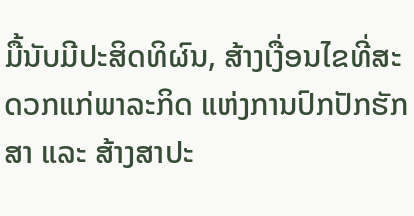ມື້ນັບມີປະສິດທິຜົນ, ສ້າງເງື່ອນໄຂທີ່ສະດວກແກ່ພາລະກິດ ແຫ່ງການປົກປັກຮັກສາ ແລະ ສ້າງສາປະ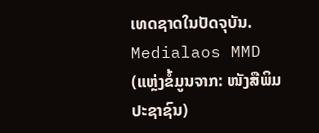ເທດຊາດໃນປັດຈຸບັນ.
Medialaos MMD (ແຫຼ່ງຂໍ້ມູນຈາກ: ໜັງສືພິມ ປະຊາຊົນ)